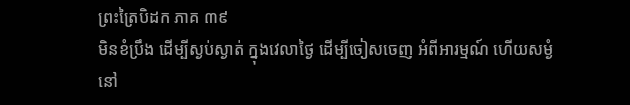ព្រះត្រៃបិដក ភាគ ៣៩
មិនខំប្រឹង ដើម្បីស្ងប់ស្ងាត់ ក្នុងវេលាថ្ងៃ ដើម្បីចៀសចេញ អំពីអារម្មណ៍ ហើយសម្ងំនៅ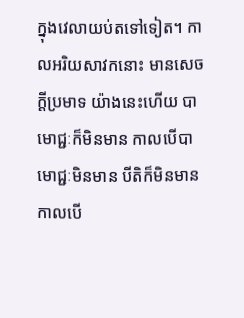ក្នុងវេលាយប់តទៅទៀត។ កាលអរិយសាវកនោះ មានសេចក្ដីប្រមាទ យ៉ាងនេះហើយ បាមោជ្ជៈក៏មិនមាន កាលបើបាមោជ្ជៈមិនមាន បីតិក៏មិនមាន កាលបើ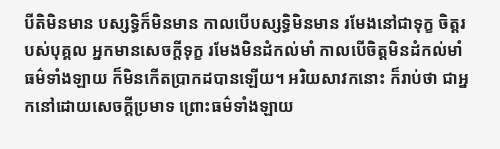បីតិមិនមាន បស្សទ្ធិក៏មិនមាន កាលបើបស្សទ្ធិមិនមាន រមែងនៅជាទុក្ខ ចិត្តរបស់បុគ្គល អ្នកមានសេចក្ដីទុក្ខ រមែងមិនដំកល់មាំ កាលបើចិត្តមិនដំកល់មាំ ធម៌ទាំងឡាយ ក៏មិនកើតប្រាកដបានឡើយ។ អរិយសាវកនោះ ក៏រាប់ថា ជាអ្នកនៅដោយសេចក្ដីប្រមាទ ព្រោះធម៌ទាំងឡាយ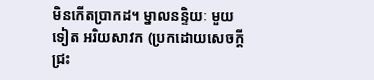មិនកើតប្រាកដ។ ម្នាលនន្ទិយៈ មួយទៀត អរិយសាវក (ប្រកដោយសេចក្ដីជ្រះ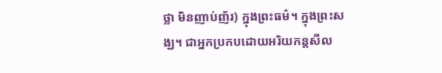ថ្លា មិនញាប់ញ័រ) ក្នុងព្រះធម៌។ ក្នុងព្រះសង្ឃ។ ជាអ្នកប្រកបដោយអរិយកន្តសីល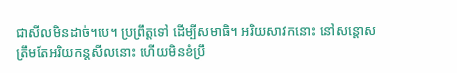ជាសីលមិនដាច់។បេ។ ប្រព្រឹត្តទៅ ដើម្បីសមាធិ។ អរិយសាវកនោះ នៅសន្តោសត្រឹមតែអរិយកន្តសីលនោះ ហើយមិនខំប្រឹ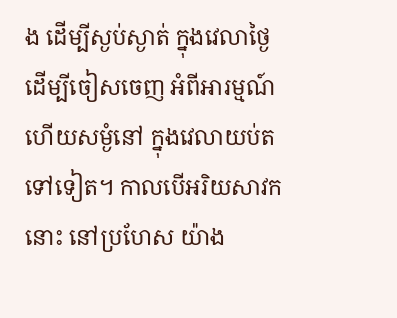ង ដើម្បីស្ងប់ស្ងាត់ ក្នុងវេលាថ្ងៃ ដើម្បីចៀសចេញ អំពីអារម្មណ៍ ហើយសម្ងំនៅ ក្នុងវេលាយប់តទៅទៀត។ កាលបើអរិយសាវកនោះ នៅប្រហែស យ៉ាង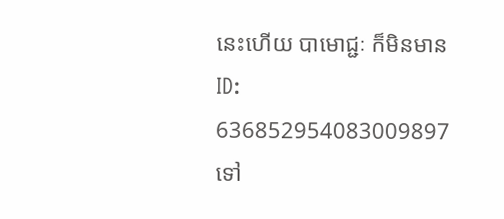នេះហើយ បាមោជ្ជៈ ក៏មិនមាន
ID: 636852954083009897
ទៅ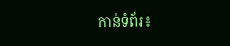កាន់ទំព័រ៖